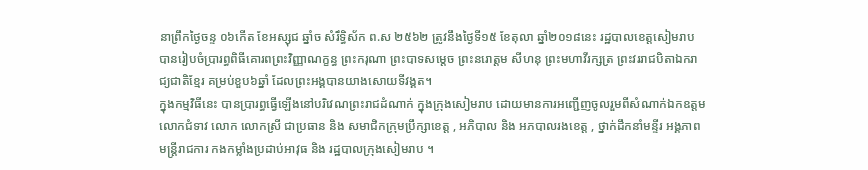នាព្រឹកថ្ងៃចន្ទ ០៦កើត ខែអស្សុជ ឆ្នាំច សំរឹទ្ធិស័ក ព.ស ២៥៦២ ត្រូវនឹងថ្ងៃទី១៥ ខែតុលា ឆ្នាំ២០១៨នេះ រដ្ឋបាលខេត្តសៀមរាប បានរៀបចំប្រារព្ធពិធីគោរពព្រះវិញ្ញាណក្ខន្ធ ព្រះករុណា ព្រះបាទសម្តេច ព្រះនរោត្តម សីហនុ ព្រះមហាវីរក្សត្រ ព្រះវររាជបិតាឯករាជ្យជាតិខ្មែរ គម្រប់ខួប៦ឆ្នាំ ដែលព្រះអង្គបានយាងសោយទីវង្គត។
ក្នុងកម្មវិធីនេះ បានប្រារព្ធធ្វើឡើងនៅបរិវេណព្រះរាជដំណាក់ ក្នុងក្រុងសៀមរាប ដោយមានការអញ្ជើញចូលរួមពីសំណាក់ឯកឧត្តម លោកជំទាវ លោក លោកស្រី ជាប្រធាន និង សមាជិកក្រុមប្រឹក្សាខេត្ត , អភិបាល និង អភបាលរងខេត្ត , ថ្នាក់ដឹកនាំមន្ទីរ អង្គភាព មន្ត្រីរាជការ កងកម្លាំងប្រដាប់អាវុធ និង រដ្ឋបាលក្រុងសៀមរាប ។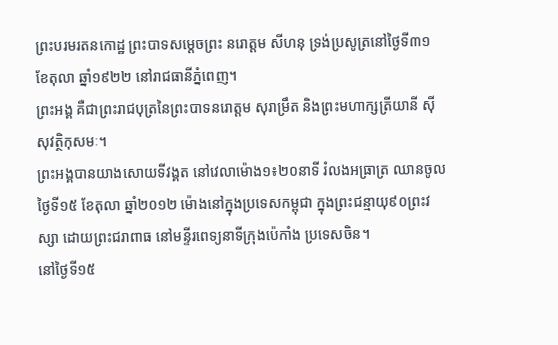ព្រះបរមរតនកោដ្ឋ ព្រះបាទសម្ដេចព្រះ នរោត្ដម សីហនុ ទ្រង់ប្រសូត្រនៅថ្ងៃទី៣១ ខែតុលា ឆ្នាំ១៩២២ នៅរាជធានីភ្នំពេញ។
ព្រះអង្គ គឺជាព្រះរាជបុត្រនៃព្រះបាទនរោត្តម សុរាម្រឹត និងព្រះមហាក្សត្រីយានី ស៊ីសុវត្ថិកុសមៈ។
ព្រះអង្គបានយាងសោយទីវង្គត នៅវេលាម៉ោង១៖២០នាទី រំលងអធ្រាត្រ ឈានចូលថ្ងៃទី១៥ ខែតុលា ឆ្នាំ២០១២ ម៉ោងនៅក្នុងប្រទេសកម្ពុជា ក្នុងព្រះជន្មាយុ៩០ព្រះវស្សា ដោយព្រះជរាពាធ នៅមន្ទីរពេទ្យនាទីក្រុងប៉េកាំង ប្រទេសចិន។
នៅថ្ងៃទី១៥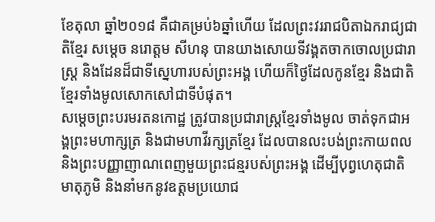ខែតុលា ឆ្នាំ២០១៨ គឺជាគម្រប់៦ឆ្នាំហើយ ដែលព្រះវររាជបិតាឯករាជ្យជាតិខ្មែរ សម្តេច នរោត្តម សីហនុ បានយាងសោយទីវង្គតចាកចោលប្រជារាស្ត្រ និងដែនដ៏ជាទីស្នេហារបស់ព្រះអង្គ ហើយក៏ថ្ងៃដែលកូនខ្មែរ និងជាតិខ្មែរទាំងមូលសោកសៅជាទីបំផុត។
សម្តេចព្រះបរមរតនកោដ្ឋ ត្រូវបានប្រជារាស្ត្រខ្មែរទាំងមូល ចាត់ទុកជាអង្គព្រះមហាក្សត្រ និងជាមហាវីរក្សត្រខ្មែរ ដែលបានលះបង់ព្រះកាយពល និងព្រះបញ្ញាញាណពេញមួយព្រះជន្មរបស់ព្រះអង្គ ដើម្បីបុព្វហេតុជាតិមាតុភូមិ និងនាំមកនូវឧត្តមប្រយោជ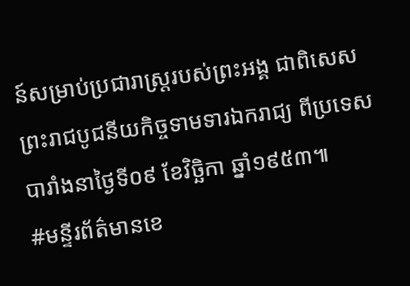ន៍សម្រាប់ប្រជារាស្ត្ររបស់ព្រះអង្គ ជាពិសេសព្រះរាជបូជនីយកិច្ចទាមទារឯករាជ្យ ពីប្រទេសបារាំងនាថ្ងៃទី០៩ ខែវិច្ឆិកា ឆ្នាំ១៩៥៣៕
#មន្ទីរព័ត៌មានខេ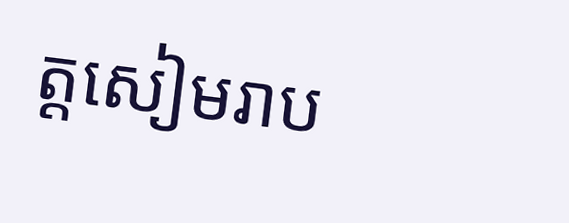ត្តសៀមរាប